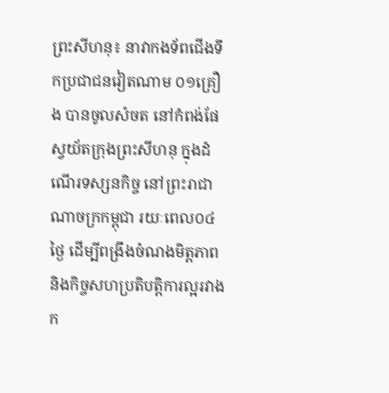ព្រះសីហនុ៖ នាវាកងទ័ពជើងទឹកប្រជាជនវៀតណាម ០១គ្រឿង បានចូលសំចត នៅកំពង់ផែស្វយ័តក្រុងព្រះសីហនុ ក្នុងដំណើរទស្សនកិច្ច នៅព្រះរាជាណាចក្រកម្ពុជា រយៈពេល០៤ថ្ងៃ ដើម្បីពង្រឹងចំណងមិត្តភាព និងកិច្ចសហប្រតិបត្តិការល្អរវាងក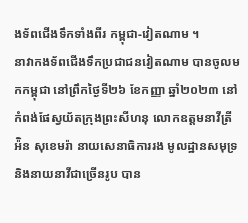ងទ័ពជើងទឹកទាំងពីរ កម្ពុជា-វៀតណាម ។
នាវាកងទ័ពជើងទឹកប្រជាជនវៀតណាម បានចូលមកកម្ពុជា នៅព្រឹកថ្ងៃទី២៦ ខែកញ្ញា ឆ្នាំ២០២៣ នៅកំពង់ផែស្វយ័តក្រុងព្រះសីហនុ លោកឧត្តមនាវីត្រី អ៉ិន សុខេមរ៉ា នាយសេនាធិការរង មូលដ្ឋានសមុទ្រ និងនាយនាវីជាច្រើនរូប បាន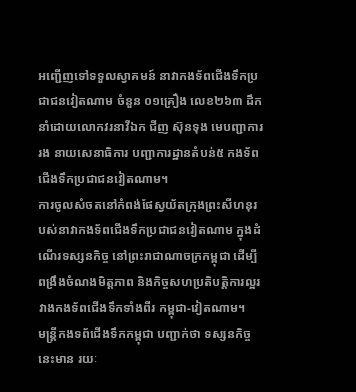អញ្ជើញទៅទទួលស្វាគមន៍ នាវាកងទ័ពជើងទឹកប្រជាជនវៀតណាម ចំនួន ០១គ្រឿង លេខ២៦៣ ដឹកនាំដោយលោកវរនាវីឯក ជីញ ស៊ុនទុង មេបញ្ជាការរង នាយសេនាធិការ បញ្ជាការដ្ឋានតំបន់៥ កងទ័ពជើងទឹកប្រជាជនវៀតណាម។
ការចូលសំចតនៅកំពង់ផែស្វយ័តក្រុងព្រះសីហនុរបស់នាវាកងទ័ពជើងទឹកប្រជាជនវៀតណាម ក្នុងដំណើរទស្សនកិច្ច នៅព្រះរាជាណាចក្រកម្ពុជា ដើម្បីពង្រឹងចំណងមិត្តភាព និងកិច្ចសហប្រតិបត្តិការល្អរវាងកងទ័ពជើងទឹកទាំងពីរ កម្ពុជា-វៀតណាម។
មន្ត្រីកងទព័ជើងទឹកកម្ពុជា បញ្ជាក់ថា ទស្សនកិច្ចនេះមាន រយៈ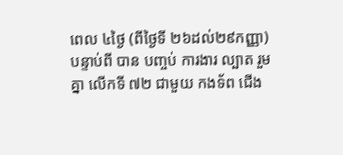ពេល ៤ថ្ងៃ (ពីថ្ងៃទី ២៦ដល់២៩កញ្ញា) បន្ទាប់ពី បាន បញ្ចប់ ការងារ ល្បាត រួមគ្នា លើកទី ៧២ ជាមួយ កងទ័ព ជើង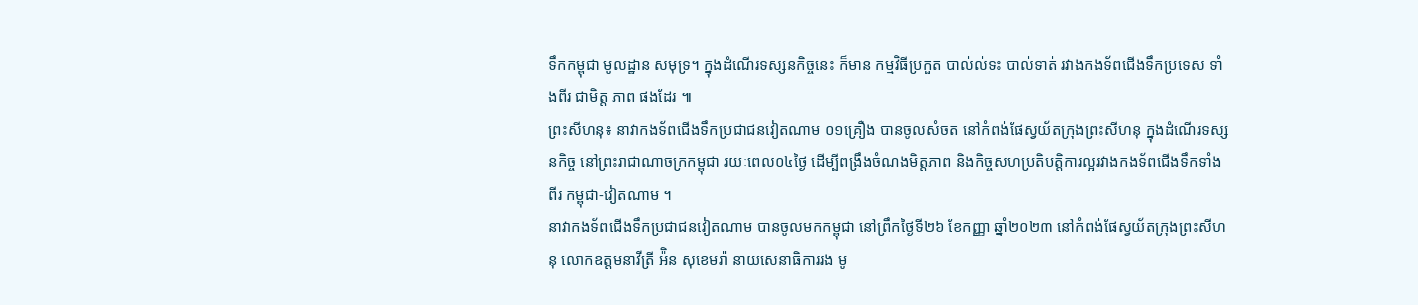ទឹកកម្ពុជា មូលដ្ឋាន សមុទ្រ។ ក្នុងដំណើរទស្សនកិច្ចនេះ ក៏មាន កម្មវិធីប្រកួត បាល់ល់ទះ បាល់ទាត់ រវាងកងទ័ពជើងទឹកប្រទេស ទាំងពីរ ជាមិត្ត ភាព ផងដែរ ៕
ព្រះសីហនុ៖ នាវាកងទ័ពជើងទឹកប្រជាជនវៀតណាម ០១គ្រឿង បានចូលសំចត នៅកំពង់ផែស្វយ័តក្រុងព្រះសីហនុ ក្នុងដំណើរទស្សនកិច្ច នៅព្រះរាជាណាចក្រកម្ពុជា រយៈពេល០៤ថ្ងៃ ដើម្បីពង្រឹងចំណងមិត្តភាព និងកិច្ចសហប្រតិបត្តិការល្អរវាងកងទ័ពជើងទឹកទាំងពីរ កម្ពុជា-វៀតណាម ។
នាវាកងទ័ពជើងទឹកប្រជាជនវៀតណាម បានចូលមកកម្ពុជា នៅព្រឹកថ្ងៃទី២៦ ខែកញ្ញា ឆ្នាំ២០២៣ នៅកំពង់ផែស្វយ័តក្រុងព្រះសីហនុ លោកឧត្តមនាវីត្រី អ៉ិន សុខេមរ៉ា នាយសេនាធិការរង មូ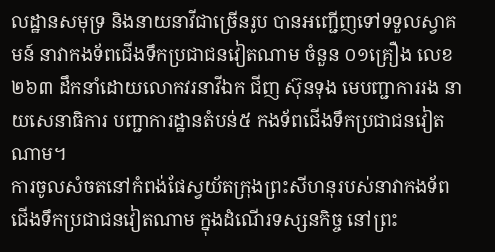លដ្ឋានសមុទ្រ និងនាយនាវីជាច្រើនរូប បានអញ្ជើញទៅទទួលស្វាគមន៍ នាវាកងទ័ពជើងទឹកប្រជាជនវៀតណាម ចំនួន ០១គ្រឿង លេខ២៦៣ ដឹកនាំដោយលោកវរនាវីឯក ជីញ ស៊ុនទុង មេបញ្ជាការរង នាយសេនាធិការ បញ្ជាការដ្ឋានតំបន់៥ កងទ័ពជើងទឹកប្រជាជនវៀតណាម។
ការចូលសំចតនៅកំពង់ផែស្វយ័តក្រុងព្រះសីហនុរបស់នាវាកងទ័ពជើងទឹកប្រជាជនវៀតណាម ក្នុងដំណើរទស្សនកិច្ច នៅព្រះ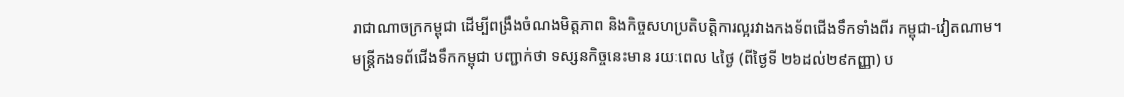រាជាណាចក្រកម្ពុជា ដើម្បីពង្រឹងចំណងមិត្តភាព និងកិច្ចសហប្រតិបត្តិការល្អរវាងកងទ័ពជើងទឹកទាំងពីរ កម្ពុជា-វៀតណាម។
មន្ត្រីកងទព័ជើងទឹកកម្ពុជា បញ្ជាក់ថា ទស្សនកិច្ចនេះមាន រយៈពេល ៤ថ្ងៃ (ពីថ្ងៃទី ២៦ដល់២៩កញ្ញា) ប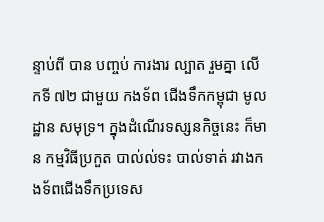ន្ទាប់ពី បាន បញ្ចប់ ការងារ ល្បាត រួមគ្នា លើកទី ៧២ ជាមួយ កងទ័ព ជើងទឹកកម្ពុជា មូលដ្ឋាន សមុទ្រ។ ក្នុងដំណើរទស្សនកិច្ចនេះ ក៏មាន កម្មវិធីប្រកួត បាល់ល់ទះ បាល់ទាត់ រវាងកងទ័ពជើងទឹកប្រទេស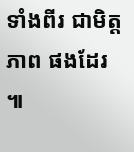ទាំងពីរ ជាមិត្ត ភាព ផងដែរ ៕